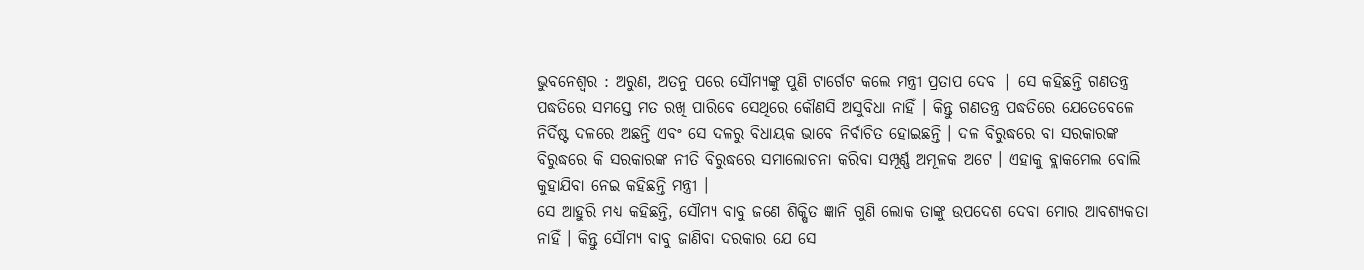ଭୁବନେଶ୍ୱର : ଅରୁଣ, ଅତନୁ ପରେ ସୌମ୍ୟଙ୍କୁ ପୁଣି ଟାର୍ଗେଟ କଲେ ମନ୍ତ୍ରୀ ପ୍ରତାପ ଦେବ | ସେ କହିଛନ୍ତି ଗଣତନ୍ତ୍ର ପଦ୍ଧତିରେ ସମସ୍ତେ ମତ ରଖି ପାରିବେ ସେଥିରେ କୌଣସି ଅସୁବିଧା ନାହିଁ । କିନ୍ତୁ ଗଣତନ୍ତ୍ର ପଦ୍ଧତିରେ ଯେତେବେଳେ ନିର୍ଦିଷ୍ଟ ଦଳରେ ଅଛନ୍ତି ଏବଂ ସେ ଦଳରୁ ବିଧାୟକ ଭାବେ ନିର୍ବାଚିତ ହୋଇଛନ୍ତି । ଦଳ ବିରୁଦ୍ଧରେ ବା ସରକାରଙ୍କ ବିରୁଦ୍ଧରେ କି ସରକାରଙ୍କ ନୀତି ବିରୁଦ୍ଧରେ ସମାଲୋଚନା କରିବା ସମ୍ପୂର୍ଣ୍ଣ ଅମୂଳକ ଅଟେ । ଏହାକୁ ବ୍ଲାକମେଲ ବୋଲି କୁହାଯିବା ନେଇ କହିଛନ୍ତି ମନ୍ତ୍ରୀ ।
ସେ ଆହୁରି ମଧ୍ୟ କହିଛନ୍ତି, ସୌମ୍ୟ ବାବୁ ଜଣେ ଶିକ୍ଷିତ ଜ୍ଞାନି ଗୁଣି ଲୋକ ତାଙ୍କୁ ଉପଦେଶ ଦେବା ମୋର ଆବଶ୍ୟକତା ନାହିଁ । କିନ୍ତୁ ସୌମ୍ୟ ବାବୁ ଜାଣିବା ଦରକାର ଯେ ସେ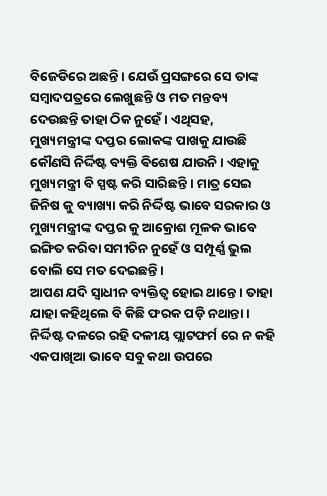ବିଜେଡିରେ ଅଛନ୍ତି । ଯେଉଁ ପ୍ରସଙ୍ଗରେ ସେ ତାଙ୍କ ସମ୍ବାଦପତ୍ରରେ ଲେଖୁଛନ୍ତି ଓ ମତ ମନ୍ତବ୍ୟ ଦେଉଛନ୍ତି ତାହା ଠିକ ନୁହେଁ । ଏଥିସହ, ମୁଖ୍ୟମନ୍ତ୍ରୀଙ୍କ ଦପ୍ତର ଲୋକଙ୍କ ପାଖକୁ ଯାଉଛି କୌଣସି ନିର୍ଦ୍ଦିଷ୍ଟ ବ୍ୟକ୍ତି ଵିଶେଷ ଯାଉନି । ଏହାକୁ ମୁଖ୍ୟମନ୍ତ୍ରୀ ବି ସ୍ପଷ୍ଟ କରି ସାରିଛନ୍ତି । ମାତ୍ର ସେଇ ଜିନିଷ କୁ ବ୍ୟାଖ୍ୟା କରି ନିର୍ଦ୍ଦିଷ୍ଟ ଭାବେ ସରକାର ଓ ମୁଖ୍ୟମନ୍ତ୍ରୀଙ୍କ ଦପ୍ତର କୁ ଆକ୍ରୋଶ ମୂଳକ ଭାବେ ଇଙ୍ଗିତ କରିବା ସମୀଚିନ ନୁହେଁ ଓ ସମ୍ପୂର୍ଣ୍ଣ ଭୁଲ ବୋଲି ସେ ମତ ଦେଇଛନ୍ତି ।
ଆପଣ ଯଦି ସ୍ୱାଧୀନ ବ୍ୟକ୍ତିତ୍ୱ ହୋଇ ଥାନ୍ତେ । ତାହା ଯାହା କହିଥିଲେ ବି କିଛି ଫରକ ପଡ଼ି ନଥାନ୍ତା । ନିର୍ଦ୍ଦିଷ୍ଟ ଦଳରେ ରହି ଦଳୀୟ ପ୍ଲାଟଫର୍ମ ରେ ନ କହି ଏକପାଖିଆ ଭାବେ ସବୁ କଥା ଉପରେ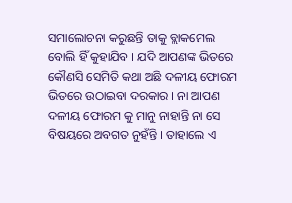ସମାଲୋଚନା କରୁଛନ୍ତି ତାକୁ ବ୍ଲାକମେଲ ବୋଲି ହିଁ କୁହାଯିବ । ଯଦି ଆପଣଙ୍କ ଭିତରେ କୌଣସି ସେମିତି କଥା ଅଛି ଦଳୀୟ ଫୋରମ ଭିତରେ ଉଠାଇବା ଦରକାର । ନା ଆପଣ ଦଳୀୟ ଫୋରମ କୁ ମାନୁ ନାହାନ୍ତି ନା ସେ ବିଷୟରେ ଅବଗତ ନୁହଁନ୍ତି । ତାହାଲେ ଏ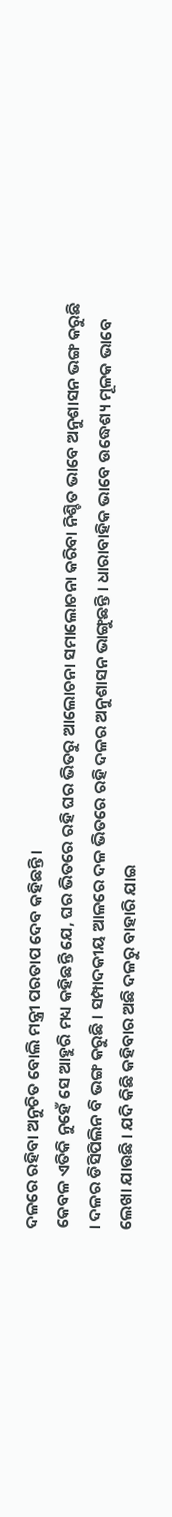ଦଳରେ ରହିବା ଅନୁଚିତ ବୋଲି ମନ୍ତ୍ରୀ ପରତାପ ଦେବ କହିଛନ୍ତି ।
କେବଳ ଏତିକି ନୁହେଁ ସେ ଆହୁରି ମଧ୍ୟ କହିଛନ୍ତି ଯେ, ଘର ଭିତରେ ରହି ଘର ଭିତରୁ ଆଲୋଚନା ସମାଲୋଚନା କରିବା ନିଶ୍ଚିତ ଭାବେ ଅନୁଶାସନ ଭଙ୍ଗ କରୁଛି । ଦଳର ଡିସିପିଲିନ ବି ଭଙ୍ଗ କରୁଛି । ସମ୍ପାଦକୀୟ ଆଳରେ ଦଳ ଭିତରେ ରହି ଦଳର ଅନୁଶାସନ ଭାଙ୍ଗୁଛନ୍ତି । ଧାରାବାହିକ ଭାବେ ଉଦ୍ଧେଶ୍ୟ ମୂଳକ ଭାବେ ଲେଖା ଯାଉଛି । ଯଦି କିଛି କହିବାର ଅଛି ଦଳରୁ ବାହାରି ଯାଇ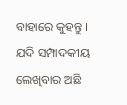ବାହାରେ କୁହନ୍ତୁ । ଯଦି ସମ୍ପାଦକୀୟ ଲେଖିବାର ଅଛି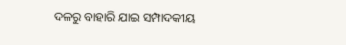ଦଳରୁ ବାହାରି ଯାଇ ସମ୍ପାଦକୀୟ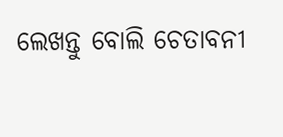ଲେଖନ୍ତୁ ବୋଲି ଚେତାବନୀ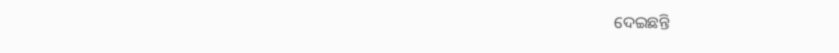ଦେଇଛନ୍ତି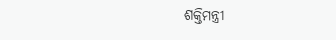ଶକ୍ତିମନ୍ତ୍ରୀ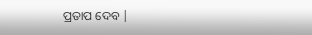ପ୍ରତାପ ଦେବ |